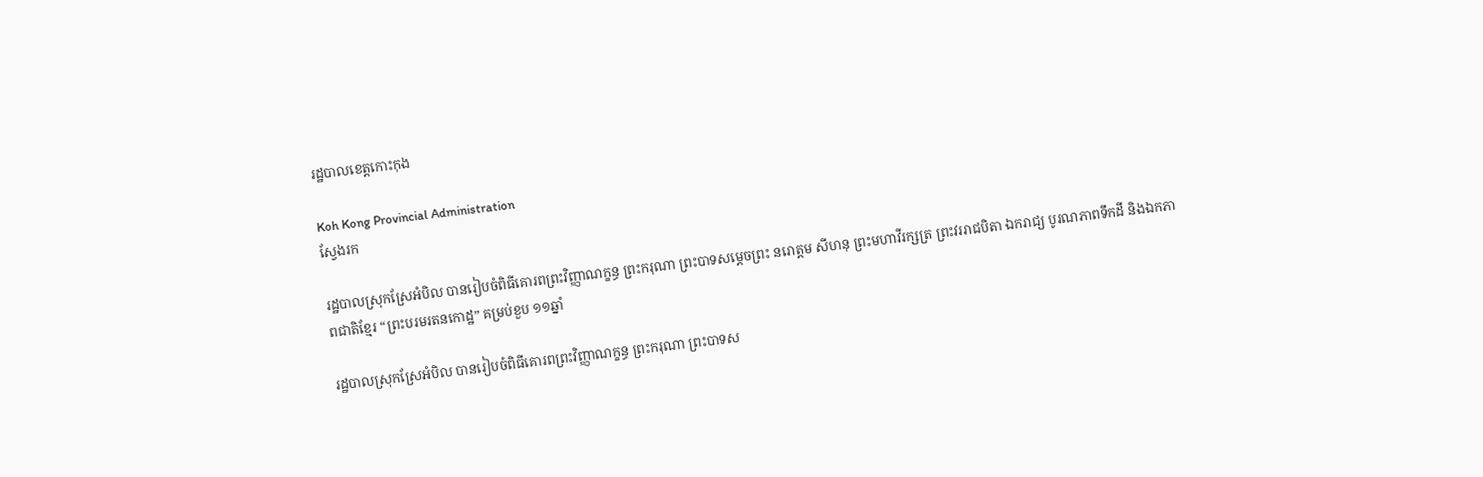រដ្ឋបាលខេត្តកោះកុង

Koh Kong Provincial Administration
ស្វែងរក

រដ្ឋបាលស្រុកស្រែអំបិល បានរៀបចំពិធីគោរពព្រះវិញ្ញាណក្ខន្ធ ព្រះករុណា ព្រះបាទសម្ដេចព្រះ នរោត្តម សីហនុ ព្រះមហាវីរក្សត្រ ព្រះវររាជបិតា ឯករាជ្យ បូរណភាពទឹកដី និងឯកភាពជាតិខ្មែរ “ព្រះបរមរតនកោដ្ឋ” គម្រប់ខួប ១១ឆ្នាំ

រដ្ឋបាលស្រុកស្រែអំបិល បានរៀបចំពិធីគោរពព្រះវិញ្ញាណក្ខន្ធ ព្រះករុណា ព្រះបាទស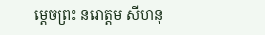ម្ដេចព្រះ នរោត្តម សីហនុ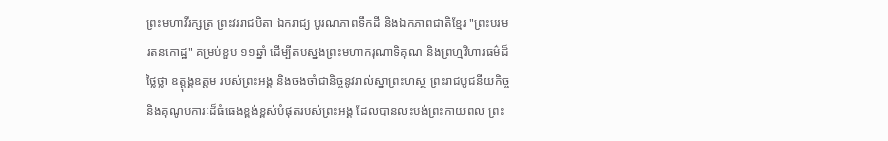ព្រះមហាវីរក្សត្រ ព្រះវររាជបិតា ឯករាជ្យ បូរណភាពទឹកដី និងឯកភាពជាតិខ្មែរ "ព្រះបរមរតនកោដ្ឋ" គម្រប់ខួប ១១ឆ្នាំ ដើម្បីតបស្នងព្រះមហាករុណាទិគុណ និងព្រហ្មវិហារធម៌ដ៏ថ្លៃថ្លា ឧត្តុង្គឧត្តម របស់ព្រះអង្គ និងចងចាំជានិច្ចនូវរាល់ស្នាព្រះហស្ថ ព្រះរាជបូជនីយកិច្ច និងគុណូបការៈដ៏ធំធេងខ្ពង់ខ្ពស់បំផុតរបស់ព្រះអង្គ ដែលបានលះបង់ព្រះកាយពល ព្រះ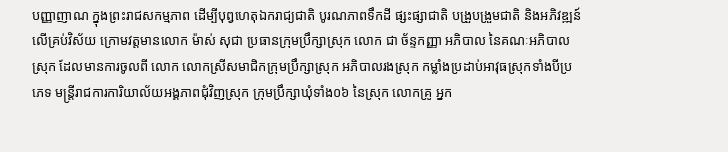បញ្ញាញាណ ក្នុងព្រះរាជសកម្មភាព ដើម្បីបុព្វហេតុឯករាជ្យជាតិ បូរណភាពទឹកដី ផ្សះផ្សាជាតិ បង្រួបង្រួមជាតិ និងអភិវឌ្ឍន៍លើគ្រប់វិស័យ ក្រោមវត្តមានលោក ម៉ាស់ សុជា ប្រធានក្រុមប្រឹក្សាស្រុក លោក ជា ច័ន្ទកញ្ញា អភិបាល នៃគណៈអភិបាលស្រុក ដែលមានការចូលពី លោក លោកស្រីសមាជិកក្រុមប្រឹក្សាស្រុក អភិបាលរងស្រុក កម្លាំងប្រដាប់អាវុធស្រុកទាំងបីប្រភេទ មន្រ្តីរាជការការិយាល័យអង្គភាពជុំវិញស្រុក ក្រុមប្រឹក្សាឃុំទាំង០៦ នៃស្រុក លោកគ្រូ អ្នក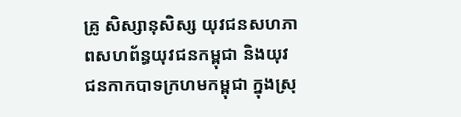គ្រូ សិស្សានុសិស្ស យុវជនសហភាពសហព័ន្ធយុវជនកម្ពុជា និងយុវជនកាកបាទក្រហមកម្ពុជា ក្នុងស្រុ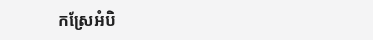កស្រែអំបិ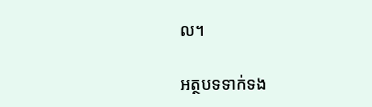ល។

អត្ថបទទាក់ទង